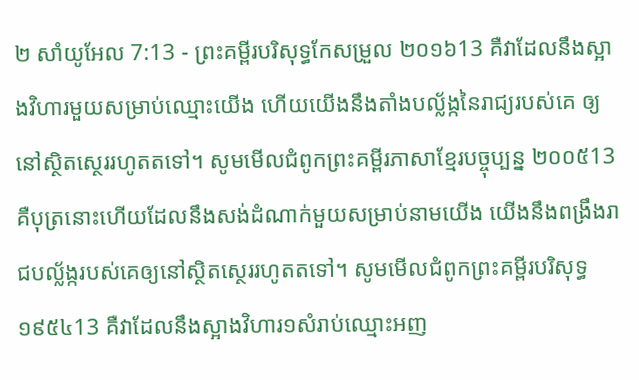២ សាំយូអែល 7:13 - ព្រះគម្ពីរបរិសុទ្ធកែសម្រួល ២០១៦13 គឺវាដែលនឹងស្អាងវិហារមួយសម្រាប់ឈ្មោះយើង ហើយយើងនឹងតាំងបល្ល័ង្កនៃរាជ្យរបស់គេ ឲ្យនៅស្ថិតស្ថេររហូតតទៅ។ សូមមើលជំពូកព្រះគម្ពីរភាសាខ្មែរបច្ចុប្បន្ន ២០០៥13 គឺបុត្រនោះហើយដែលនឹងសង់ដំណាក់មួយសម្រាប់នាមយើង យើងនឹងពង្រឹងរាជបល្ល័ង្ករបស់គេឲ្យនៅស្ថិតស្ថេររហូតតទៅ។ សូមមើលជំពូកព្រះគម្ពីរបរិសុទ្ធ ១៩៥៤13 គឺវាដែលនឹងស្អាងវិហារ១សំរាប់ឈ្មោះអញ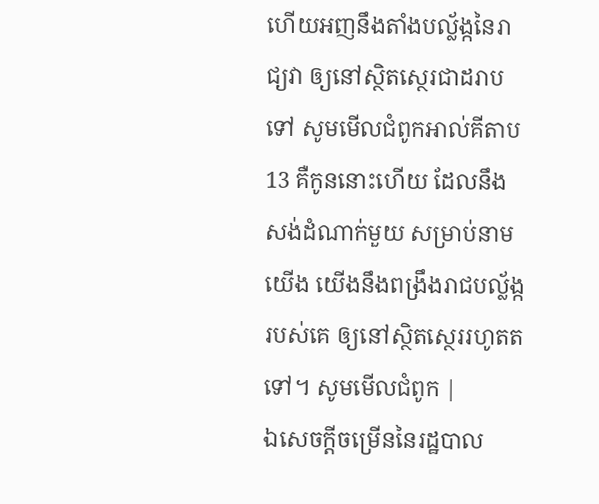ហើយអញនឹងតាំងបល្ល័ង្កនៃរាជ្យវា ឲ្យនៅស្ថិតស្ថេរជាដរាបទៅ សូមមើលជំពូកអាល់គីតាប13 គឺកូននោះហើយ ដែលនឹងសង់ដំណាក់មួយ សម្រាប់នាមយើង យើងនឹងពង្រឹងរាជបល្ល័ង្ករបស់គេ ឲ្យនៅស្ថិតស្ថេររហូតតទៅ។ សូមមើលជំពូក |
ឯសេចក្ដីចម្រើននៃរដ្ឋបាល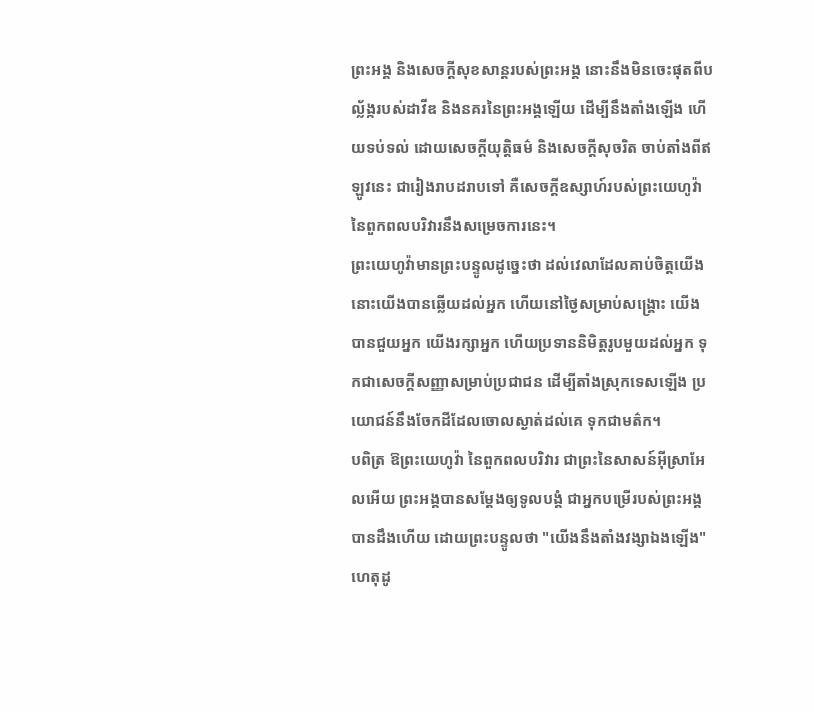ព្រះអង្គ និងសេចក្ដីសុខសាន្តរបស់ព្រះអង្គ នោះនឹងមិនចេះផុតពីបល្ល័ង្ករបស់ដាវីឌ និងនគរនៃព្រះអង្គឡើយ ដើម្បីនឹងតាំងឡើង ហើយទប់ទល់ ដោយសេចក្ដីយុត្តិធម៌ និងសេចក្ដីសុចរិត ចាប់តាំងពីឥឡូវនេះ ជារៀងរាបដរាបទៅ គឺសេចក្ដីឧស្សាហ៍របស់ព្រះយេហូវ៉ា នៃពួកពលបរិវារនឹងសម្រេចការនេះ។
ព្រះយេហូវ៉ាមានព្រះបន្ទូលដូច្នេះថា ដល់វេលាដែលគាប់ចិត្តយើង នោះយើងបានឆ្លើយដល់អ្នក ហើយនៅថ្ងៃសម្រាប់សង្គ្រោះ យើងបានជួយអ្នក យើងរក្សាអ្នក ហើយប្រទាននិមិត្តរូបមួយដល់អ្នក ទុកជាសេចក្ដីសញ្ញាសម្រាប់ប្រជាជន ដើម្បីតាំងស្រុកទេសឡើង ប្រយោជន៍នឹងចែកដីដែលចោលស្ងាត់ដល់គេ ទុកជាមត៌ក។
បពិត្រ ឱព្រះយេហូវ៉ា នៃពួកពលបរិវារ ជាព្រះនៃសាសន៍អ៊ីស្រាអែលអើយ ព្រះអង្គបានសម្ដែងឲ្យទូលបង្គំ ជាអ្នកបម្រើរបស់ព្រះអង្គបានដឹងហើយ ដោយព្រះបន្ទូលថា "យើងនឹងតាំងវង្សាឯងឡើង" ហេតុដូ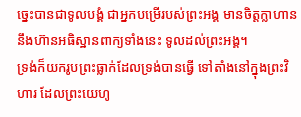ច្នេះបានជាទូលបង្គំ ជាអ្នកបម្រើរបស់ព្រះអង្គ មានចិត្តក្លាហាននឹងហ៊ានអធិស្ឋានពាក្យទាំងនេះ ទូលដល់ព្រះអង្គ។
ទ្រង់ក៏យករូបព្រះធ្លាក់ដែលទ្រង់បានធ្វើ ទៅតាំងនៅក្នុងព្រះវិហារ ដែលព្រះយេហូ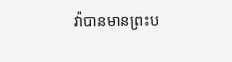វ៉ាបានមានព្រះប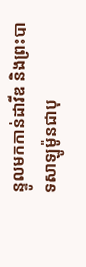ន្ទូលមកកាន់ដាវីឌ និងព្រះបាទសាឡូម៉ូនជាបុ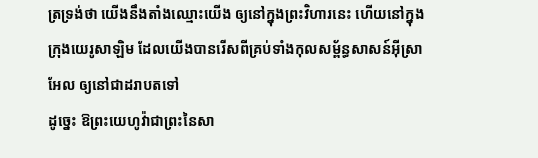ត្រទ្រង់ថា យើងនឹងតាំងឈ្មោះយើង ឲ្យនៅក្នុងព្រះវិហារនេះ ហើយនៅក្នុងក្រុងយេរូសាឡិម ដែលយើងបានរើសពីគ្រប់ទាំងកុលសម្ព័ន្ធសាសន៍អ៊ីស្រាអែល ឲ្យនៅជាដរាបតទៅ
ដូច្នេះ ឱព្រះយេហូវ៉ាជាព្រះនៃសា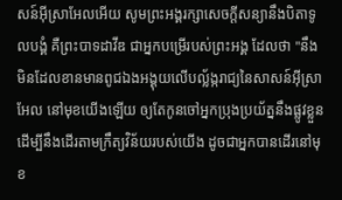សន៍អ៊ីស្រាអែលអើយ សូមព្រះអង្គរក្សាសេចក្ដីសន្យានឹងបិតាទូលបង្គំ គឺព្រះបាទដាវីឌ ជាអ្នកបម្រើរបស់ព្រះអង្គ ដែលថា "នឹងមិនដែលខានមានពូជឯងអង្គុយលើបល្ល័ង្ករាជ្យនៃសាសន៍អ៊ីស្រាអែល នៅមុខយើងឡើយ ឲ្យតែកូនចៅអ្នកប្រុងប្រយ័ត្ននឹងផ្លូវខ្លួន ដើម្បីនឹងដើរតាមក្រឹត្យវិន័យរបស់យើង ដូចជាអ្នកបានដើរនៅមុខ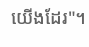យើងដែរ"។